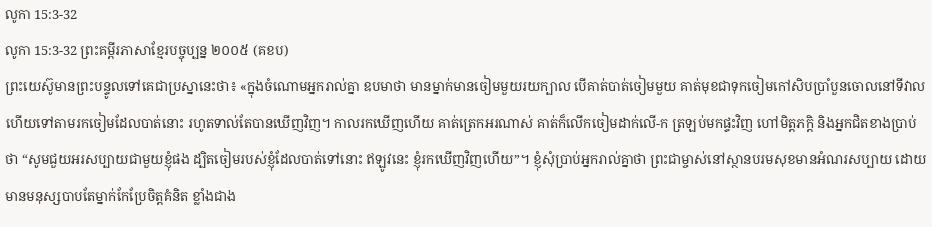លូកា 15:3-32
លូកា 15:3-32 ព្រះគម្ពីរភាសាខ្មែរបច្ចុប្បន្ន ២០០៥ (គខប)
ព្រះយេស៊ូមានព្រះបន្ទូលទៅគេជាប្រស្នានេះថា៖ «ក្នុងចំណោមអ្នករាល់គ្នា ឧបមាថា មានម្នាក់មានចៀមមួយរយក្បាល បើគាត់បាត់ចៀមមួយ គាត់មុខជាទុកចៀមកៅសិបប្រាំបួនចោលនៅទីវាល ហើយទៅតាមរកចៀមដែលបាត់នោះ រហូតទាល់តែបានឃើញវិញ។ កាលរកឃើញហើយ គាត់ត្រេកអរណាស់ គាត់ក៏លើកចៀមដាក់លើ-ក ត្រឡប់មកផ្ទះវិញ ហៅមិត្តភក្ដិ និងអ្នកជិតខាងប្រាប់ថា “សូមជួយអរសប្បាយជាមួយខ្ញុំផង ដ្បិតចៀមរបស់ខ្ញុំដែលបាត់ទៅនោះ ឥឡូវនេះ ខ្ញុំរកឃើញវិញហើយ”។ ខ្ញុំសុំប្រាប់អ្នករាល់គ្នាថា ព្រះជាម្ចាស់នៅស្ថានបរមសុខមានអំណរសប្បាយ ដោយមានមនុស្សបាបតែម្នាក់កែប្រែចិត្តគំនិត ខ្លាំងជាង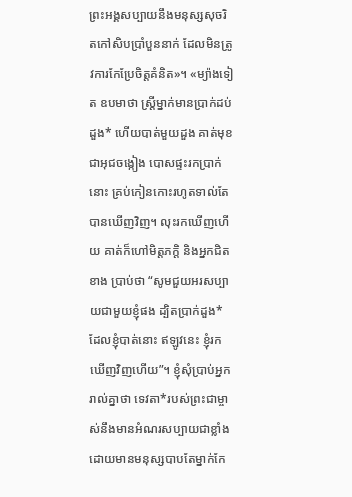ព្រះអង្គសប្បាយនឹងមនុស្សសុចរិតកៅសិបប្រាំបួននាក់ ដែលមិនត្រូវការកែប្រែចិត្តគំនិត»។ «ម្យ៉ាងទៀត ឧបមាថា ស្ត្រីម្នាក់មានប្រាក់ដប់ដួង* ហើយបាត់មួយដួង គាត់មុខជាអុជចង្កៀង បោសផ្ទះរកប្រាក់នោះ គ្រប់កៀនកោះរហូតទាល់តែបានឃើញវិញ។ លុះរកឃើញហើយ គាត់ក៏ហៅមិត្តភក្ដិ និងអ្នកជិតខាង ប្រាប់ថា “សូមជួយអរសប្បាយជាមួយខ្ញុំផង ដ្បិតប្រាក់ដួង*ដែលខ្ញុំបាត់នោះ ឥឡូវនេះ ខ្ញុំរកឃើញវិញហើយ”។ ខ្ញុំសុំប្រាប់អ្នករាល់គ្នាថា ទេវតា*របស់ព្រះជាម្ចាស់នឹងមានអំណរសប្បាយជាខ្លាំង ដោយមានមនុស្សបាបតែម្នាក់កែ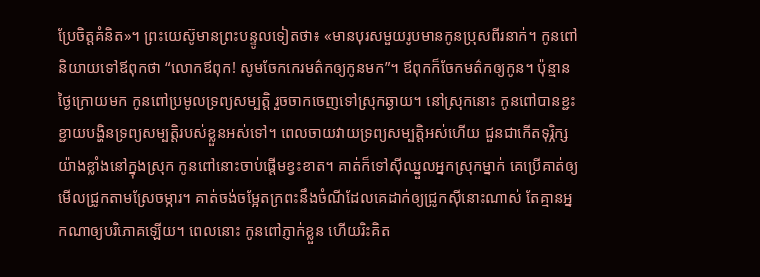ប្រែចិត្តគំនិត»។ ព្រះយេស៊ូមានព្រះបន្ទូលទៀតថា៖ «មានបុរសមួយរូបមានកូនប្រុសពីរនាក់។ កូនពៅនិយាយទៅឪពុកថា “លោកឪពុក! សូមចែកកេរមត៌កឲ្យកូនមក”។ ឪពុកក៏ចែកមត៌កឲ្យកូន។ ប៉ុន្មានថ្ងៃក្រោយមក កូនពៅប្រមូលទ្រព្យសម្បត្តិ រួចចាកចេញទៅស្រុកឆ្ងាយ។ នៅស្រុកនោះ កូនពៅបានខ្ជះខ្ជាយបង្ហិនទ្រព្យសម្បត្តិរបស់ខ្លួនអស់ទៅ។ ពេលចាយវាយទ្រព្យសម្បត្តិអស់ហើយ ជួនជាកើតទុរ្ភិក្សយ៉ាងខ្លាំងនៅក្នុងស្រុក កូនពៅនោះចាប់ផ្ដើមខ្វះខាត។ គាត់ក៏ទៅស៊ីឈ្នួលអ្នកស្រុកម្នាក់ គេប្រើគាត់ឲ្យមើលជ្រូកតាមស្រែចម្ការ។ គាត់ចង់ចម្អែតក្រពះនឹងចំណីដែលគេដាក់ឲ្យជ្រូកស៊ីនោះណាស់ តែគ្មានអ្នកណាឲ្យបរិភោគឡើយ។ ពេលនោះ កូនពៅភ្ញាក់ខ្លួន ហើយរិះគិត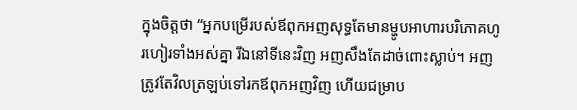ក្នុងចិត្តថា “អ្នកបម្រើរបស់ឪពុកអញសុទ្ធតែមានម្ហូបអាហារបរិភោគហូរហៀរទាំងអស់គ្នា រីឯនៅទីនេះវិញ អញសឹងតែដាច់ពោះស្លាប់។ អញត្រូវតែវិលត្រឡប់ទៅរកឪពុកអញវិញ ហើយជម្រាប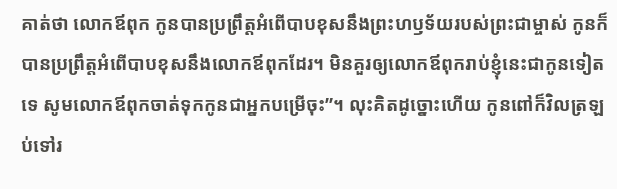គាត់ថា លោកឪពុក កូនបានប្រព្រឹត្តអំពើបាបខុសនឹងព្រះហឫទ័យរបស់ព្រះជាម្ចាស់ កូនក៏បានប្រព្រឹត្តអំពើបាបខុសនឹងលោកឪពុកដែរ។ មិនគួរឲ្យលោកឪពុករាប់ខ្ញុំនេះជាកូនទៀតទេ សូមលោកឪពុកចាត់ទុកកូនជាអ្នកបម្រើចុះ”។ លុះគិតដូច្នោះហើយ កូនពៅក៏វិលត្រឡប់ទៅរ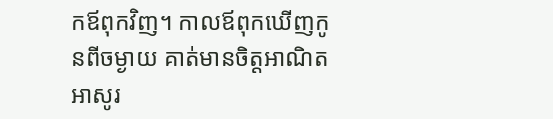កឪពុកវិញ។ កាលឪពុកឃើញកូនពីចម្ងាយ គាត់មានចិត្តអាណិតអាសូរ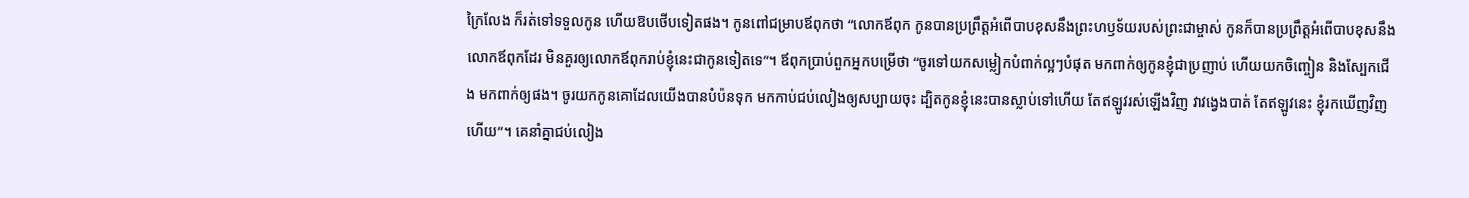ក្រៃលែង ក៏រត់ទៅទទួលកូន ហើយឱបថើបទៀតផង។ កូនពៅជម្រាបឪពុកថា “លោកឪពុក កូនបានប្រព្រឹត្តអំពើបាបខុសនឹងព្រះហឫទ័យរបស់ព្រះជាម្ចាស់ កូនក៏បានប្រព្រឹត្តអំពើបាបខុសនឹងលោកឪពុកដែរ មិនគួរឲ្យលោកឪពុករាប់ខ្ញុំនេះជាកូនទៀតទេ”។ ឪពុកប្រាប់ពួកអ្នកបម្រើថា “ចូរទៅយកសម្លៀកបំពាក់ល្អៗបំផុត មកពាក់ឲ្យកូនខ្ញុំជាប្រញាប់ ហើយយកចិញ្ចៀន និងស្បែកជើង មកពាក់ឲ្យផង។ ចូរយកកូនគោដែលយើងបានបំប៉នទុក មកកាប់ជប់លៀងឲ្យសប្បាយចុះ ដ្បិតកូនខ្ញុំនេះបានស្លាប់ទៅហើយ តែឥឡូវរស់ឡើងវិញ វាវង្វេងបាត់ តែឥឡូវនេះ ខ្ញុំរកឃើញវិញហើយ”។ គេនាំគ្នាជប់លៀង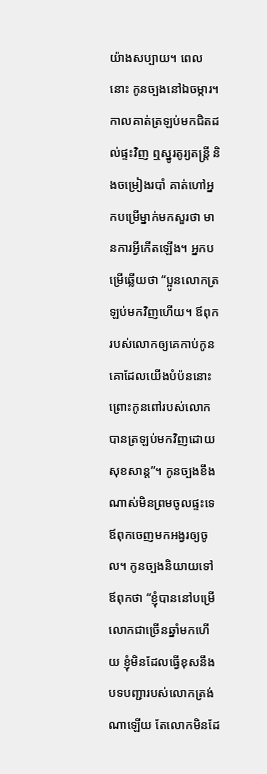យ៉ាងសប្បាយ។ ពេលនោះ កូនច្បងនៅឯចម្ការ។ កាលគាត់ត្រឡប់មកជិតដល់ផ្ទះវិញ ឮស្នូរតូរ្យតន្ត្រី និងចម្រៀងរបាំ គាត់ហៅអ្នកបម្រើម្នាក់មកសួរថា មានការអ្វីកើតឡើង។ អ្នកបម្រើឆ្លើយថា “ប្អូនលោកត្រឡប់មកវិញហើយ។ ឪពុករបស់លោកឲ្យគេកាប់កូនគោដែលយើងបំប៉ននោះ ព្រោះកូនពៅរបស់លោកបានត្រឡប់មកវិញដោយសុខសាន្ត”។ កូនច្បងខឹងណាស់មិនព្រមចូលផ្ទះទេ ឪពុកចេញមកអង្វរឲ្យចូល។ កូនច្បងនិយាយទៅឪពុកថា “ខ្ញុំបាននៅបម្រើលោកជាច្រើនឆ្នាំមកហើយ ខ្ញុំមិនដែលធ្វើខុសនឹងបទបញ្ជារបស់លោកត្រង់ណាឡើយ តែលោកមិនដែ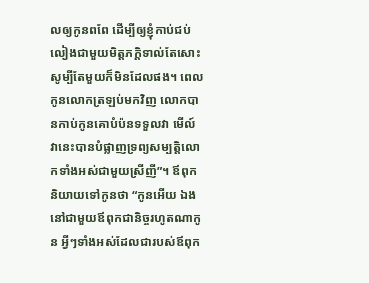លឲ្យកូនពពែ ដើម្បីឲ្យខ្ញុំកាប់ជប់លៀងជាមួយមិត្តភក្ដិទាល់តែសោះ សូម្បីតែមួយក៏មិនដែលផង។ ពេលកូនលោកត្រឡប់មកវិញ លោកបានកាប់កូនគោបំប៉នទទួលវា មើល៍ វានេះបានបំផ្លាញទ្រព្យសម្បត្តិលោកទាំងអស់ជាមួយស្រីញី”។ ឪពុកនិយាយទៅកូនថា “កូនអើយ ឯងនៅជាមួយឪពុកជានិច្ចរហូតណាកូន អ្វីៗទាំងអស់ដែលជារបស់ឪពុក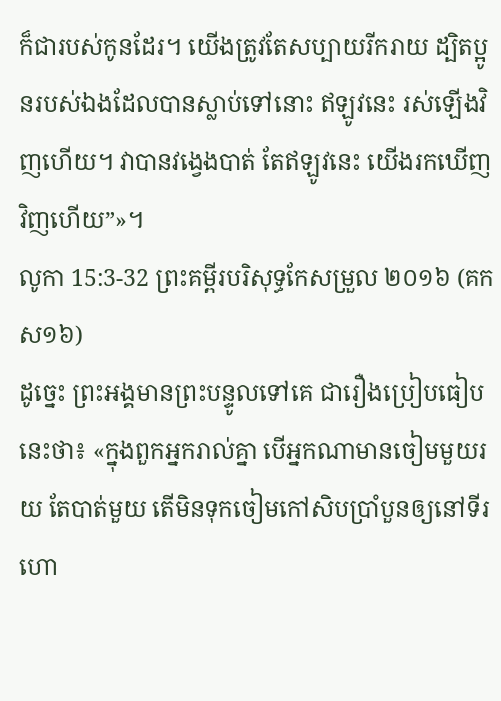ក៏ជារបស់កូនដែរ។ យើងត្រូវតែសប្បាយរីករាយ ដ្បិតប្អូនរបស់ឯងដែលបានស្លាប់ទៅនោះ ឥឡូវនេះ រស់ឡើងវិញហើយ។ វាបានវង្វេងបាត់ តែឥឡូវនេះ យើងរកឃើញវិញហើយ”»។
លូកា 15:3-32 ព្រះគម្ពីរបរិសុទ្ធកែសម្រួល ២០១៦ (គកស១៦)
ដូច្នេះ ព្រះអង្គមានព្រះបន្ទូលទៅគេ ជារឿងប្រៀបធៀបនេះថា៖ «ក្នុងពួកអ្នករាល់គ្នា បើអ្នកណាមានចៀមមួយរយ តែបាត់មួយ តើមិនទុកចៀមកៅសិបប្រាំបួនឲ្យនៅទីរហោ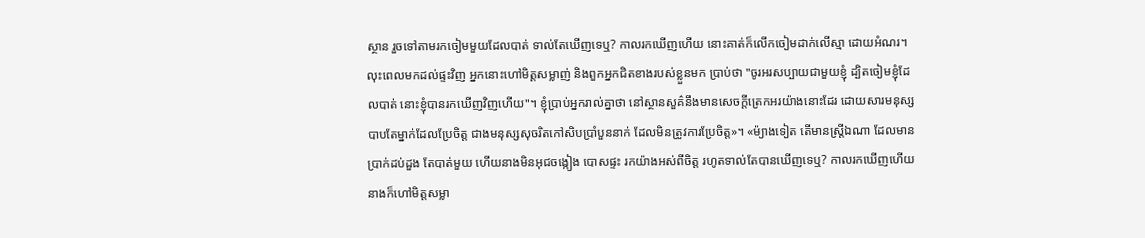ស្ថាន រួចទៅតាមរកចៀមមួយដែលបាត់ ទាល់តែឃើញទេឬ? កាលរកឃើញហើយ នោះគាត់ក៏លើកចៀមដាក់លើស្មា ដោយអំណរ។ លុះពេលមកដល់ផ្ទះវិញ អ្នកនោះហៅមិត្តសម្លាញ់ និងពួកអ្នកជិតខាងរបស់ខ្លួនមក ប្រាប់ថា "ចូរអរសប្បាយជាមួយខ្ញុំ ដ្បិតចៀមខ្ញុំដែលបាត់ នោះខ្ញុំបានរកឃើញវិញហើយ"។ ខ្ញុំប្រាប់អ្នករាល់គ្នាថា នៅស្ថានសួគ៌នឹងមានសេចក្តីត្រេកអរយ៉ាងនោះដែរ ដោយសារមនុស្សបាបតែម្នាក់ដែលប្រែចិត្ត ជាងមនុស្សសុចរិតកៅសិបប្រាំបួននាក់ ដែលមិនត្រូវការប្រែចិត្ត»។ «ម៉្យាងទៀត តើមានស្ត្រីឯណា ដែលមានប្រាក់ដប់ដួង តែបាត់មួយ ហើយនាងមិនអុជចង្កៀង បោសផ្ទះ រកយ៉ាងអស់ពីចិត្ត រហូតទាល់តែបានឃើញទេឬ? កាលរកឃើញហើយ នាងក៏ហៅមិត្តសម្លា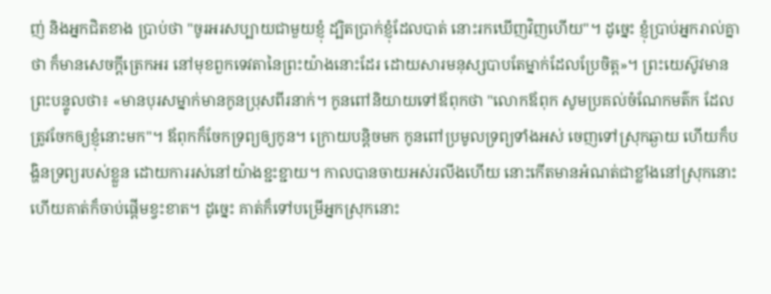ញ់ និងអ្នកជិតខាង ប្រាប់ថា "ចូរអរសប្បាយជាមួយខ្ញុំ ដ្បិតប្រាក់ខ្ញុំដែលបាត់ នោះរកឃើញវិញហើយ"។ ដូច្នេះ ខ្ញុំប្រាប់អ្នករាល់គ្នាថា ក៏មានសេចក្តីត្រេកអរ នៅមុខពួកទេវតានៃព្រះយ៉ាងនោះដែរ ដោយសារមនុស្សបាបតែម្នាក់ដែលប្រែចិត្ត»។ ព្រះយេស៊ូវមានព្រះបន្ទូលថា៖ «មានបុរសម្នាក់មានកូនប្រុសពីរនាក់។ កូនពៅនិយាយទៅឪពុកថា "លោកឪពុក សូមប្រគល់ចំណែកមត៌ក ដែលត្រូវចែកឲ្យខ្ញុំនោះមក"។ ឪពុកក៏ចែកទ្រព្យឲ្យកូន។ ក្រោយបន្តិចមក កូនពៅប្រមូលទ្រព្យទាំងអស់ ចេញទៅស្រុកឆ្ងាយ ហើយក៏បង្ហិនទ្រព្យរបស់ខ្លួន ដោយការរស់នៅយ៉ាងខ្ជះខ្ជាយ។ កាលបានចាយអស់រលីងហើយ នោះកើតមានអំណត់ជាខ្លាំងនៅស្រុកនោះ ហើយគាត់ក៏ចាប់ផ្ដើមខ្វះខាត។ ដូច្នេះ គាត់ក៏ទៅបម្រើអ្នកស្រុកនោះ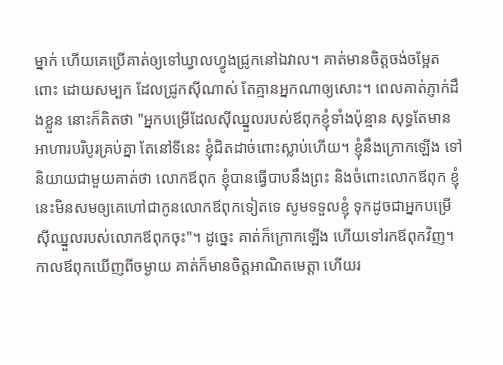ម្នាក់ ហើយគេប្រើគាត់ឲ្យទៅឃ្វាលហ្វូងជ្រូកនៅឯវាល។ គាត់មានចិត្តចង់ចម្អែតពោះ ដោយសម្បក ដែលជ្រូកស៊ីណាស់ តែគ្មានអ្នកណាឲ្យសោះ។ ពេលគាត់ភ្ញាក់ដឹងខ្លួន នោះក៏គិតថា "អ្នកបម្រើដែលស៊ីឈ្នួលរបស់ឪពុកខ្ញុំទាំងប៉ុន្មាន សុទ្ធតែមានអាហារបរិបូរគ្រប់គ្នា តែនៅទីនេះ ខ្ញុំជិតដាច់ពោះស្លាប់ហើយ។ ខ្ញុំនឹងក្រោកឡើង ទៅនិយាយជាមួយគាត់ថា លោកឪពុក ខ្ញុំបានធ្វើបាបនឹងព្រះ និងចំពោះលោកឪពុក ខ្ញុំនេះមិនសមឲ្យគេហៅជាកូនលោកឪពុកទៀតទេ សូមទទួលខ្ញុំ ទុកដូចជាអ្នកបម្រើស៊ីឈ្នួលរបស់លោកឪពុកចុះ"។ ដូច្នេះ គាត់ក៏ក្រោកឡើង ហើយទៅរកឪពុកវិញ។ កាលឪពុកឃើញពីចម្ងាយ គាត់ក៏មានចិត្តអាណិតមេត្តា ហើយរ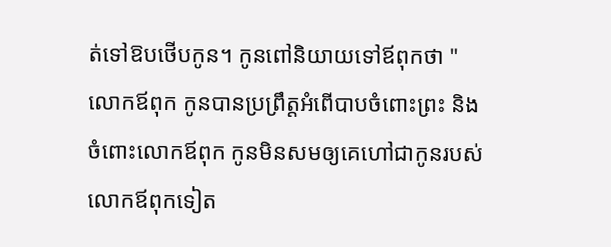ត់ទៅឱបថើបកូន។ កូនពៅនិយាយទៅឪពុកថា "លោកឪពុក កូនបានប្រព្រឹត្តអំពើបាបចំពោះព្រះ និងចំពោះលោកឪពុក កូនមិនសមឲ្យគេហៅជាកូនរបស់លោកឪពុកទៀត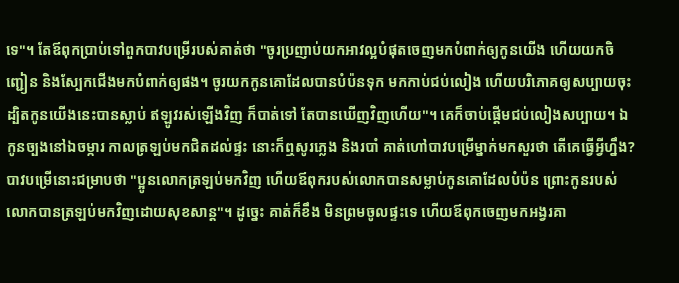ទេ"។ តែឪពុកប្រាប់ទៅពួកបាវបម្រើរបស់គាត់ថា "ចូរប្រញាប់យកអាវល្អបំផុតចេញមកបំពាក់ឲ្យកូនយើង ហើយយកចិញ្ជៀន និងស្បែកជើងមកបំពាក់ឲ្យផង។ ចូរយកកូនគោដែលបានបំប៉នទុក មកកាប់ជប់លៀង ហើយបរិភោគឲ្យសប្បាយចុះ ដ្បិតកូនយើងនេះបានស្លាប់ ឥឡូវរស់ឡើងវិញ ក៏បាត់ទៅ តែបានឃើញវិញហើយ"។ គេក៏ចាប់ផ្តើមជប់លៀងសប្បាយ។ ឯកូនច្បងនៅឯចម្ការ កាលត្រឡប់មកជិតដល់ផ្ទះ នោះក៏ឮសូរភ្លេង និងរបាំ គាត់ហៅបាវបម្រើម្នាក់មកសួរថា តើគេធ្វើអ្វីហ្នឹង? បាវបម្រើនោះជម្រាបថា "ប្អូនលោកត្រឡប់មកវិញ ហើយឪពុករបស់លោកបានសម្លាប់កូនគោដែលបំប៉ន ព្រោះកូនរបស់លោកបានត្រឡប់មកវិញដោយសុខសាន្ត"។ ដូច្នេះ គាត់ក៏ខឹង មិនព្រមចូលផ្ទះទេ ហើយឪពុកចេញមកអង្វរគា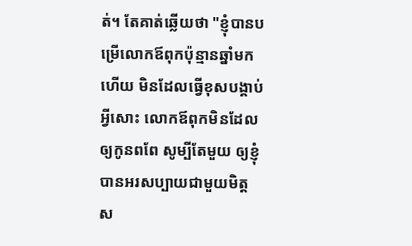ត់។ តែគាត់ឆ្លើយថា "ខ្ញុំបានបម្រើលោកឪពុកប៉ុន្មានឆ្នាំមកហើយ មិនដែលធ្វើខុសបង្គាប់អ្វីសោះ លោកឪពុកមិនដែលឲ្យកូនពពែ សូម្បីតែមួយ ឲ្យខ្ញុំបានអរសប្បាយជាមួយមិត្តស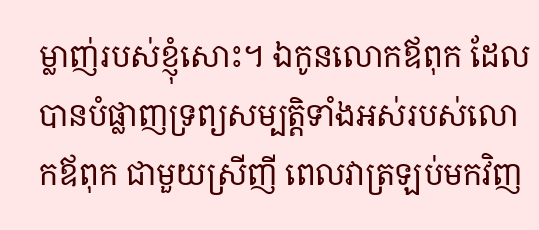ម្លាញ់របស់ខ្ញុំសោះ។ ឯកូនលោកឪពុក ដែលបានបំផ្លាញទ្រព្យសម្បត្តិទាំងអស់របស់លោកឪពុក ជាមួយស្រីញី ពេលវាត្រឡប់មកវិញ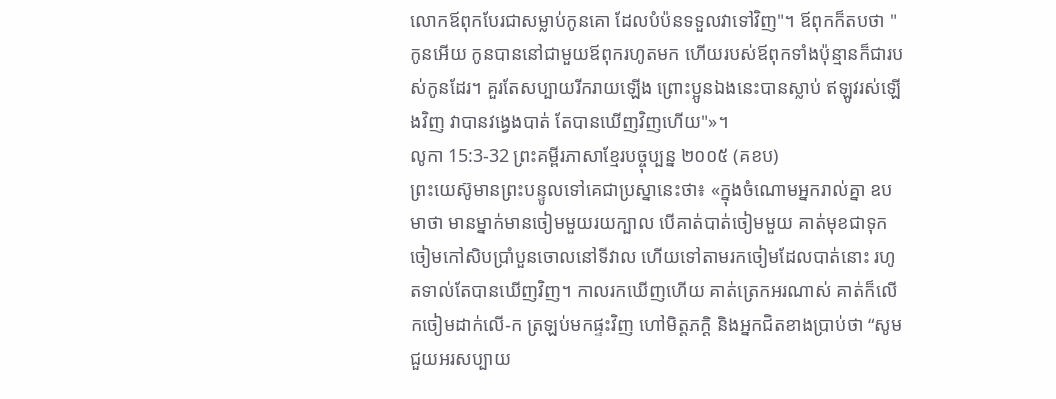លោកឪពុកបែរជាសម្លាប់កូនគោ ដែលបំប៉នទទួលវាទៅវិញ"។ ឪពុកក៏តបថា "កូនអើយ កូនបាននៅជាមួយឪពុករហូតមក ហើយរបស់ឪពុកទាំងប៉ុន្មានក៏ជារបស់កូនដែរ។ គួរតែសប្បាយរីករាយឡើង ព្រោះប្អូនឯងនេះបានស្លាប់ ឥឡូវរស់ឡើងវិញ វាបានវង្វេងបាត់ តែបានឃើញវិញហើយ"»។
លូកា 15:3-32 ព្រះគម្ពីរភាសាខ្មែរបច្ចុប្បន្ន ២០០៥ (គខប)
ព្រះយេស៊ូមានព្រះបន្ទូលទៅគេជាប្រស្នានេះថា៖ «ក្នុងចំណោមអ្នករាល់គ្នា ឧបមាថា មានម្នាក់មានចៀមមួយរយក្បាល បើគាត់បាត់ចៀមមួយ គាត់មុខជាទុកចៀមកៅសិបប្រាំបួនចោលនៅទីវាល ហើយទៅតាមរកចៀមដែលបាត់នោះ រហូតទាល់តែបានឃើញវិញ។ កាលរកឃើញហើយ គាត់ត្រេកអរណាស់ គាត់ក៏លើកចៀមដាក់លើ-ក ត្រឡប់មកផ្ទះវិញ ហៅមិត្តភក្ដិ និងអ្នកជិតខាងប្រាប់ថា “សូមជួយអរសប្បាយ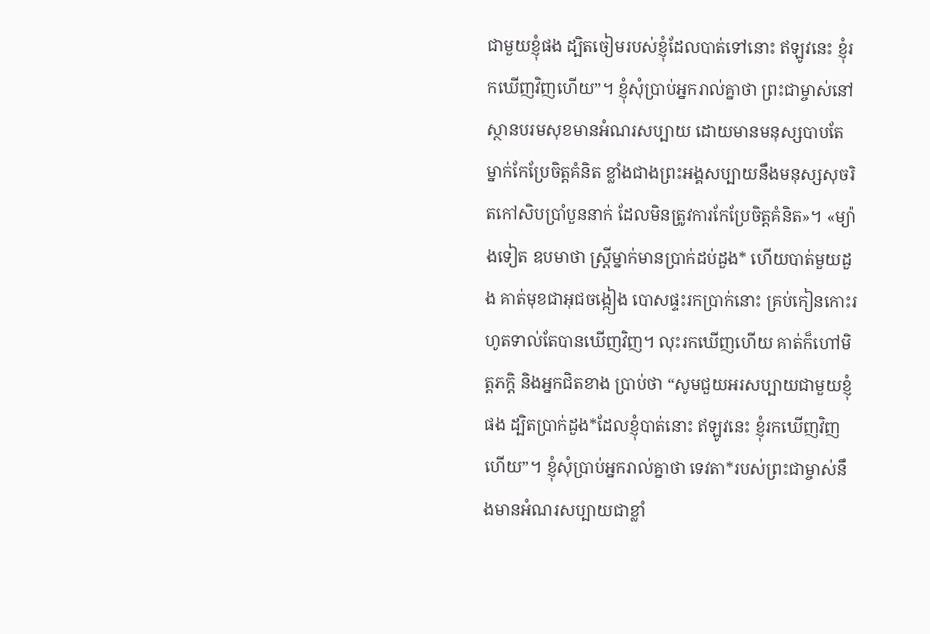ជាមួយខ្ញុំផង ដ្បិតចៀមរបស់ខ្ញុំដែលបាត់ទៅនោះ ឥឡូវនេះ ខ្ញុំរកឃើញវិញហើយ”។ ខ្ញុំសុំប្រាប់អ្នករាល់គ្នាថា ព្រះជាម្ចាស់នៅស្ថានបរមសុខមានអំណរសប្បាយ ដោយមានមនុស្សបាបតែម្នាក់កែប្រែចិត្តគំនិត ខ្លាំងជាងព្រះអង្គសប្បាយនឹងមនុស្សសុចរិតកៅសិបប្រាំបួននាក់ ដែលមិនត្រូវការកែប្រែចិត្តគំនិត»។ «ម្យ៉ាងទៀត ឧបមាថា ស្ត្រីម្នាក់មានប្រាក់ដប់ដួង* ហើយបាត់មួយដួង គាត់មុខជាអុជចង្កៀង បោសផ្ទះរកប្រាក់នោះ គ្រប់កៀនកោះរហូតទាល់តែបានឃើញវិញ។ លុះរកឃើញហើយ គាត់ក៏ហៅមិត្តភក្ដិ និងអ្នកជិតខាង ប្រាប់ថា “សូមជួយអរសប្បាយជាមួយខ្ញុំផង ដ្បិតប្រាក់ដួង*ដែលខ្ញុំបាត់នោះ ឥឡូវនេះ ខ្ញុំរកឃើញវិញហើយ”។ ខ្ញុំសុំប្រាប់អ្នករាល់គ្នាថា ទេវតា*របស់ព្រះជាម្ចាស់នឹងមានអំណរសប្បាយជាខ្លាំ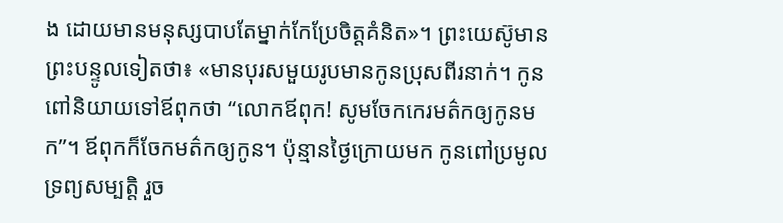ង ដោយមានមនុស្សបាបតែម្នាក់កែប្រែចិត្តគំនិត»។ ព្រះយេស៊ូមានព្រះបន្ទូលទៀតថា៖ «មានបុរសមួយរូបមានកូនប្រុសពីរនាក់។ កូនពៅនិយាយទៅឪពុកថា “លោកឪពុក! សូមចែកកេរមត៌កឲ្យកូនមក”។ ឪពុកក៏ចែកមត៌កឲ្យកូន។ ប៉ុន្មានថ្ងៃក្រោយមក កូនពៅប្រមូលទ្រព្យសម្បត្តិ រួច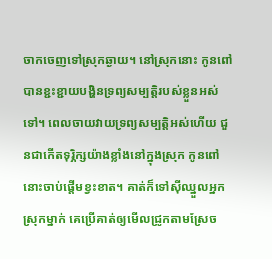ចាកចេញទៅស្រុកឆ្ងាយ។ នៅស្រុកនោះ កូនពៅបានខ្ជះខ្ជាយបង្ហិនទ្រព្យសម្បត្តិរបស់ខ្លួនអស់ទៅ។ ពេលចាយវាយទ្រព្យសម្បត្តិអស់ហើយ ជួនជាកើតទុរ្ភិក្សយ៉ាងខ្លាំងនៅក្នុងស្រុក កូនពៅនោះចាប់ផ្ដើមខ្វះខាត។ គាត់ក៏ទៅស៊ីឈ្នួលអ្នកស្រុកម្នាក់ គេប្រើគាត់ឲ្យមើលជ្រូកតាមស្រែច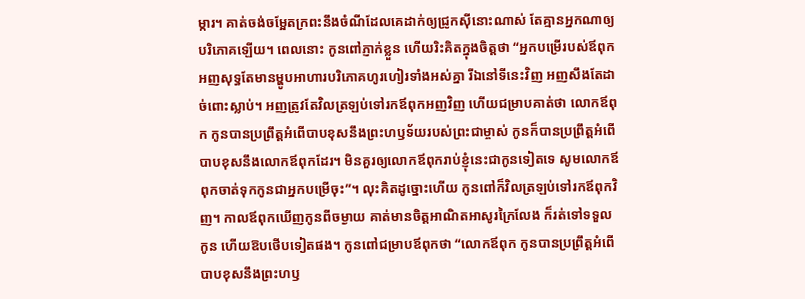ម្ការ។ គាត់ចង់ចម្អែតក្រពះនឹងចំណីដែលគេដាក់ឲ្យជ្រូកស៊ីនោះណាស់ តែគ្មានអ្នកណាឲ្យបរិភោគឡើយ។ ពេលនោះ កូនពៅភ្ញាក់ខ្លួន ហើយរិះគិតក្នុងចិត្តថា “អ្នកបម្រើរបស់ឪពុកអញសុទ្ធតែមានម្ហូបអាហារបរិភោគហូរហៀរទាំងអស់គ្នា រីឯនៅទីនេះវិញ អញសឹងតែដាច់ពោះស្លាប់។ អញត្រូវតែវិលត្រឡប់ទៅរកឪពុកអញវិញ ហើយជម្រាបគាត់ថា លោកឪពុក កូនបានប្រព្រឹត្តអំពើបាបខុសនឹងព្រះហឫទ័យរបស់ព្រះជាម្ចាស់ កូនក៏បានប្រព្រឹត្តអំពើបាបខុសនឹងលោកឪពុកដែរ។ មិនគួរឲ្យលោកឪពុករាប់ខ្ញុំនេះជាកូនទៀតទេ សូមលោកឪពុកចាត់ទុកកូនជាអ្នកបម្រើចុះ”។ លុះគិតដូច្នោះហើយ កូនពៅក៏វិលត្រឡប់ទៅរកឪពុកវិញ។ កាលឪពុកឃើញកូនពីចម្ងាយ គាត់មានចិត្តអាណិតអាសូរក្រៃលែង ក៏រត់ទៅទទួលកូន ហើយឱបថើបទៀតផង។ កូនពៅជម្រាបឪពុកថា “លោកឪពុក កូនបានប្រព្រឹត្តអំពើបាបខុសនឹងព្រះហឫ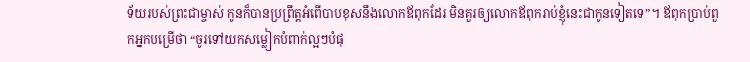ទ័យរបស់ព្រះជាម្ចាស់ កូនក៏បានប្រព្រឹត្តអំពើបាបខុសនឹងលោកឪពុកដែរ មិនគួរឲ្យលោកឪពុករាប់ខ្ញុំនេះជាកូនទៀតទេ”។ ឪពុកប្រាប់ពួកអ្នកបម្រើថា “ចូរទៅយកសម្លៀកបំពាក់ល្អៗបំផុ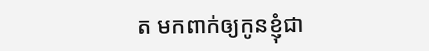ត មកពាក់ឲ្យកូនខ្ញុំជា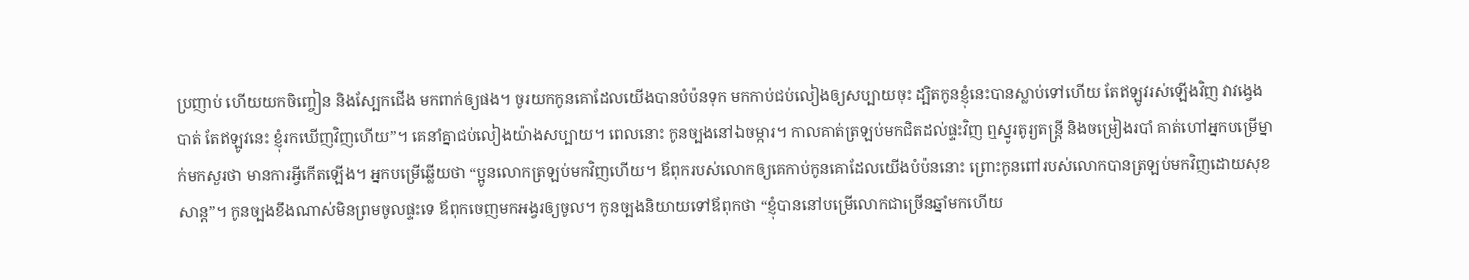ប្រញាប់ ហើយយកចិញ្ចៀន និងស្បែកជើង មកពាក់ឲ្យផង។ ចូរយកកូនគោដែលយើងបានបំប៉នទុក មកកាប់ជប់លៀងឲ្យសប្បាយចុះ ដ្បិតកូនខ្ញុំនេះបានស្លាប់ទៅហើយ តែឥឡូវរស់ឡើងវិញ វាវង្វេងបាត់ តែឥឡូវនេះ ខ្ញុំរកឃើញវិញហើយ”។ គេនាំគ្នាជប់លៀងយ៉ាងសប្បាយ។ ពេលនោះ កូនច្បងនៅឯចម្ការ។ កាលគាត់ត្រឡប់មកជិតដល់ផ្ទះវិញ ឮស្នូរតូរ្យតន្ត្រី និងចម្រៀងរបាំ គាត់ហៅអ្នកបម្រើម្នាក់មកសួរថា មានការអ្វីកើតឡើង។ អ្នកបម្រើឆ្លើយថា “ប្អូនលោកត្រឡប់មកវិញហើយ។ ឪពុករបស់លោកឲ្យគេកាប់កូនគោដែលយើងបំប៉ននោះ ព្រោះកូនពៅរបស់លោកបានត្រឡប់មកវិញដោយសុខសាន្ត”។ កូនច្បងខឹងណាស់មិនព្រមចូលផ្ទះទេ ឪពុកចេញមកអង្វរឲ្យចូល។ កូនច្បងនិយាយទៅឪពុកថា “ខ្ញុំបាននៅបម្រើលោកជាច្រើនឆ្នាំមកហើយ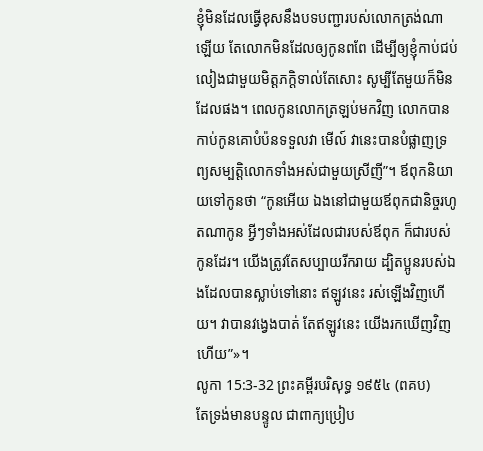ខ្ញុំមិនដែលធ្វើខុសនឹងបទបញ្ជារបស់លោកត្រង់ណាឡើយ តែលោកមិនដែលឲ្យកូនពពែ ដើម្បីឲ្យខ្ញុំកាប់ជប់លៀងជាមួយមិត្តភក្ដិទាល់តែសោះ សូម្បីតែមួយក៏មិនដែលផង។ ពេលកូនលោកត្រឡប់មកវិញ លោកបានកាប់កូនគោបំប៉នទទួលវា មើល៍ វានេះបានបំផ្លាញទ្រព្យសម្បត្តិលោកទាំងអស់ជាមួយស្រីញី”។ ឪពុកនិយាយទៅកូនថា “កូនអើយ ឯងនៅជាមួយឪពុកជានិច្ចរហូតណាកូន អ្វីៗទាំងអស់ដែលជារបស់ឪពុក ក៏ជារបស់កូនដែរ។ យើងត្រូវតែសប្បាយរីករាយ ដ្បិតប្អូនរបស់ឯងដែលបានស្លាប់ទៅនោះ ឥឡូវនេះ រស់ឡើងវិញហើយ។ វាបានវង្វេងបាត់ តែឥឡូវនេះ យើងរកឃើញវិញហើយ”»។
លូកា 15:3-32 ព្រះគម្ពីរបរិសុទ្ធ ១៩៥៤ (ពគប)
តែទ្រង់មានបន្ទូល ជាពាក្យប្រៀប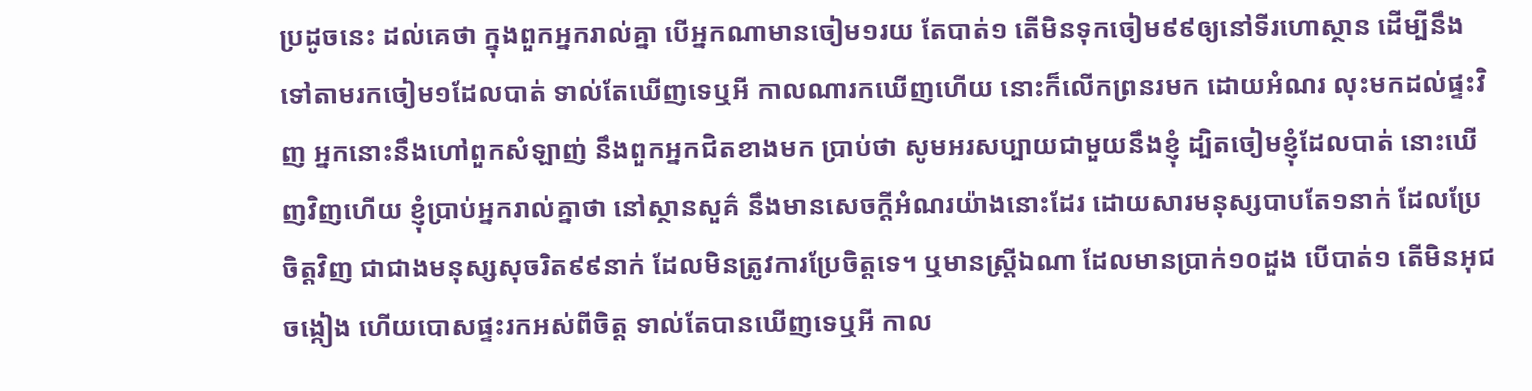ប្រដូចនេះ ដល់គេថា ក្នុងពួកអ្នករាល់គ្នា បើអ្នកណាមានចៀម១រយ តែបាត់១ តើមិនទុកចៀម៩៩ឲ្យនៅទីរហោស្ថាន ដើម្បីនឹងទៅតាមរកចៀម១ដែលបាត់ ទាល់តែឃើញទេឬអី កាលណារកឃើញហើយ នោះក៏លើកព្រនរមក ដោយអំណរ លុះមកដល់ផ្ទះវិញ អ្នកនោះនឹងហៅពួកសំឡាញ់ នឹងពួកអ្នកជិតខាងមក ប្រាប់ថា សូមអរសប្បាយជាមួយនឹងខ្ញុំ ដ្បិតចៀមខ្ញុំដែលបាត់ នោះឃើញវិញហើយ ខ្ញុំប្រាប់អ្នករាល់គ្នាថា នៅស្ថានសួគ៌ នឹងមានសេចក្ដីអំណរយ៉ាងនោះដែរ ដោយសារមនុស្សបាបតែ១នាក់ ដែលប្រែចិត្តវិញ ជាជាងមនុស្សសុចរិត៩៩នាក់ ដែលមិនត្រូវការប្រែចិត្តទេ។ ឬមានស្ត្រីឯណា ដែលមានប្រាក់១០ដួង បើបាត់១ តើមិនអុជចង្កៀង ហើយបោសផ្ទះរកអស់ពីចិត្ត ទាល់តែបានឃើញទេឬអី កាល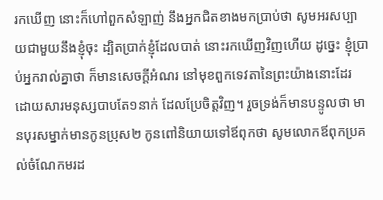រកឃើញ នោះក៏ហៅពួកសំឡាញ់ នឹងអ្នកជិតខាងមកប្រាប់ថា សូមអរសប្បាយជាមួយនឹងខ្ញុំចុះ ដ្បិតប្រាក់ខ្ញុំដែលបាត់ នោះរកឃើញវិញហើយ ដូច្នេះ ខ្ញុំប្រាប់អ្នករាល់គ្នាថា ក៏មានសេចក្ដីអំណរ នៅមុខពួកទេវតានៃព្រះយ៉ាងនោះដែរ ដោយសារមនុស្សបាបតែ១នាក់ ដែលប្រែចិត្តវិញ។ រួចទ្រង់ក៏មានបន្ទូលថា មានបុរសម្នាក់មានកូនប្រុស២ កូនពៅនិយាយទៅឪពុកថា សូមលោកឪពុកប្រគល់ចំណែកមរដ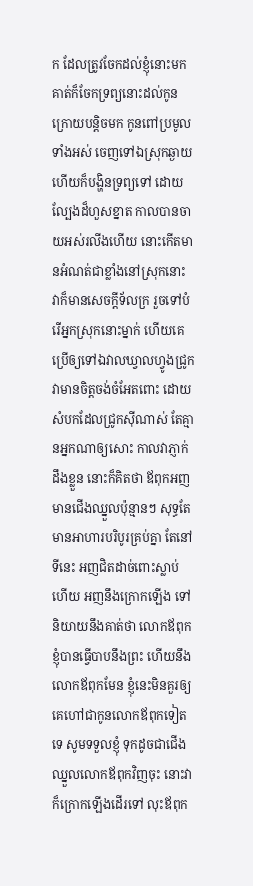ក ដែលត្រូវចែកដល់ខ្ញុំនោះមក គាត់ក៏ចែកទ្រព្យនោះដល់កូន ក្រោយបន្តិចមក កូនពៅប្រមូលទាំងអស់ ចេញទៅឯស្រុកឆ្ងាយ ហើយក៏បង្ហិនទ្រព្យទៅ ដោយល្បែងដ៏ហួសខ្នាត កាលបានចាយអស់រលីងហើយ នោះកើតមានអំណត់ជាខ្លាំងនៅស្រុកនោះ វាក៏មានសេចក្ដីទ័លក្រ រួចទៅបំរើអ្នកស្រុកនោះម្នាក់ ហើយគេប្រើឲ្យទៅឯវាលឃ្វាលហ្វូងជ្រូក វាមានចិត្តចង់ចំអែតពោះ ដោយសំបកដែលជ្រូកស៊ីណាស់ តែគ្មានអ្នកណាឲ្យសោះ កាលវាភ្ញាក់ដឹងខ្លួន នោះក៏គិតថា ឪពុកអញមានជើងឈ្នួលប៉ុន្មានៗ សុទ្ធតែមានអាហារបរិបូរគ្រប់គ្នា តែនៅទីនេះ អញជិតដាច់ពោះស្លាប់ហើយ អញនឹងក្រោកឡើង ទៅនិយាយនឹងគាត់ថា លោកឪពុក ខ្ញុំបានធ្វើបាបនឹងព្រះ ហើយនឹងលោកឪពុកមែន ខ្ញុំនេះមិនគួរឲ្យគេហៅជាកូនលោកឪពុកទៀតទេ សូមទទួលខ្ញុំ ទុកដូចជាជើងឈ្នួលលោកឪពុកវិញចុះ នោះវាក៏ក្រោកឡើងដើរទៅ លុះឪពុក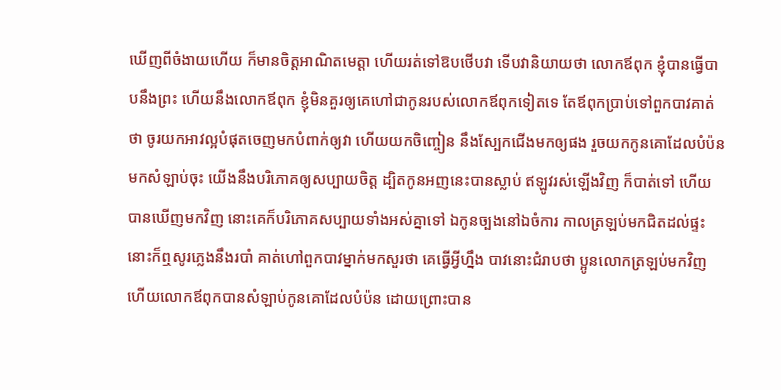ឃើញពីចំងាយហើយ ក៏មានចិត្តអាណិតមេត្តា ហើយរត់ទៅឱបថើបវា ទើបវានិយាយថា លោកឪពុក ខ្ញុំបានធ្វើបាបនឹងព្រះ ហើយនឹងលោកឪពុក ខ្ញុំមិនគួរឲ្យគេហៅជាកូនរបស់លោកឪពុកទៀតទេ តែឪពុកប្រាប់ទៅពួកបាវគាត់ថា ចូរយកអាវល្អបំផុតចេញមកបំពាក់ឲ្យវា ហើយយកចិញ្ចៀន នឹងស្បែកជើងមកឲ្យផង រួចយកកូនគោដែលបំប៉នមកសំឡាប់ចុះ យើងនឹងបរិភោគឲ្យសប្បាយចិត្ត ដ្បិតកូនអញនេះបានស្លាប់ ឥឡូវរស់ឡើងវិញ ក៏បាត់ទៅ ហើយបានឃើញមកវិញ នោះគេក៏បរិភោគសប្បាយទាំងអស់គ្នាទៅ ឯកូនច្បងនៅឯចំការ កាលត្រឡប់មកជិតដល់ផ្ទះ នោះក៏ឮសូរភ្លេងនឹងរបាំ គាត់ហៅពួកបាវម្នាក់មកសួរថា គេធ្វើអ្វីហ្នឹង បាវនោះជំរាបថា ប្អូនលោកត្រឡប់មកវិញ ហើយលោកឪពុកបានសំឡាប់កូនគោដែលបំប៉ន ដោយព្រោះបាន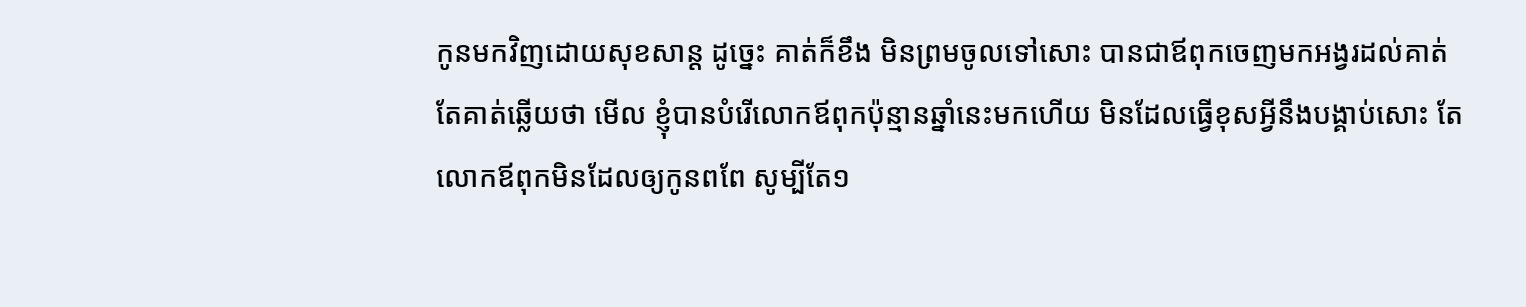កូនមកវិញដោយសុខសាន្ត ដូច្នេះ គាត់ក៏ខឹង មិនព្រមចូលទៅសោះ បានជាឪពុកចេញមកអង្វរដល់គាត់ តែគាត់ឆ្លើយថា មើល ខ្ញុំបានបំរើលោកឪពុកប៉ុន្មានឆ្នាំនេះមកហើយ មិនដែលធ្វើខុសអ្វីនឹងបង្គាប់សោះ តែលោកឪពុកមិនដែលឲ្យកូនពពែ សូម្បីតែ១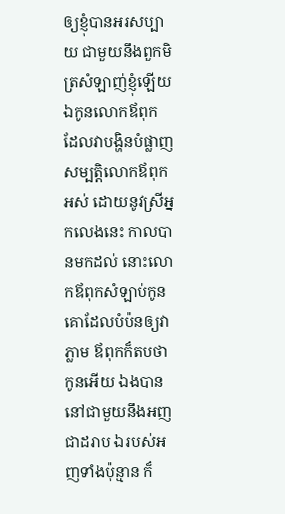ឲ្យខ្ញុំបានអរសប្បាយ ជាមួយនឹងពួកមិត្រសំឡាញ់ខ្ញុំឡើយ ឯកូនលោកឪពុក ដែលវាបង្ហិនបំផ្លាញសម្បត្តិលោកឪពុកអស់ ដោយនូវស្រីអ្នកលេងនេះ កាលបានមកដល់ នោះលោកឪពុកសំឡាប់កូនគោដែលបំប៉នឲ្យវាភ្លាម ឪពុកក៏តបថា កូនអើយ ឯងបាននៅជាមួយនឹងអញជាដរាប ឯរបស់អញទាំងប៉ុន្មាន ក៏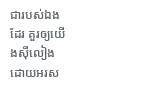ជារបស់ឯងដែរ គួរឲ្យយើងស៊ីលៀង ដោយអរស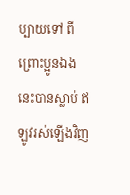ប្បាយទៅ ពីព្រោះប្អូនឯងនេះបានស្លាប់ ឥឡូវរស់ឡើងវិញ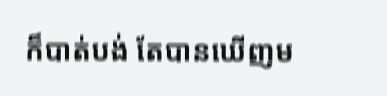ក៏បាត់បង់ តែបានឃើញម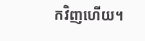កវិញហើយ។